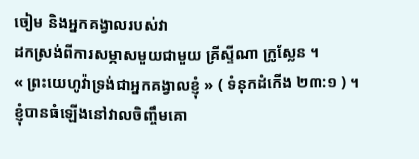ចៀម និងអ្នកគង្វាលរបស់វា
ដកស្រង់ពីការសម្ភាសមួយជាមួយ គ្រីស្ទីណា ក្រូស្លែន ។
« ព្រះយេហូវ៉ាទ្រង់ជាអ្នកគង្វាលខ្ញុំ » ( ទំនុកដំកើង ២៣:១ ) ។
ខ្ញុំបានធំឡើងនៅវាលចិញ្ចឹមគោ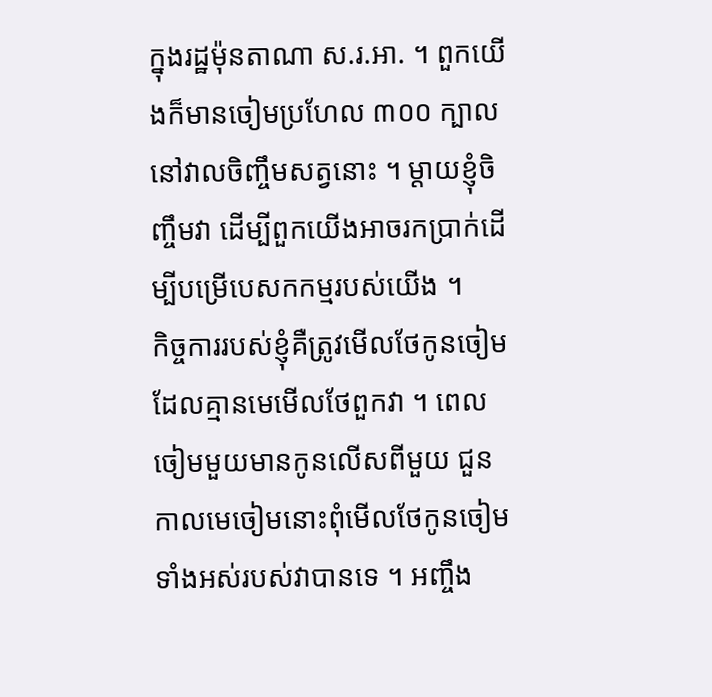ក្នុងរដ្ឋម៉ុនតាណា ស.រ.អា. ។ ពួកយើងក៏មានចៀមប្រហែល ៣០០ ក្បាលនៅវាលចិញ្ចឹមសត្វនោះ ។ ម្តាយខ្ញុំចិញ្ចឹមវា ដើម្បីពួកយើងអាចរកប្រាក់ដើម្បីបម្រើបេសកកម្មរបស់យើង ។
កិច្ចការរបស់ខ្ញុំគឺត្រូវមើលថែកូនចៀម ដែលគ្មានមេមើលថែពួកវា ។ ពេលចៀមមួយមានកូនលើសពីមួយ ជួនកាលមេចៀមនោះពុំមើលថែកូនចៀមទាំងអស់របស់វាបានទេ ។ អញ្ចឹង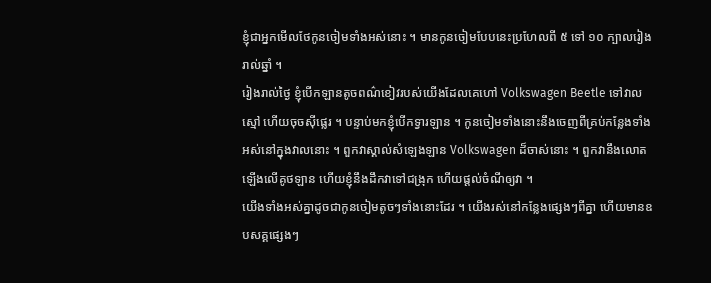ខ្ញុំជាអ្នកមើលថែកូនចៀមទាំងអស់នោះ ។ មានកូនចៀមបែបនេះប្រហែលពី ៥ ទៅ ១០ ក្បាលរៀងរាល់ឆ្នាំ ។
រៀងរាល់ថ្ងៃ ខ្ញុំបើកឡានតូចពណ៌ខៀវរបស់យើងដែលគេហៅ Volkswagen Beetle ទៅវាលស្មៅ ហើយចុចស៊ីផ្លេរ ។ បន្ទាប់មកខ្ញុំបើកទ្វារឡាន ។ កូនចៀមទាំងនោះនឹងចេញពីគ្រប់កន្លែងទាំងអស់នៅក្នុងវាលនោះ ។ ពួកវាស្គាល់សំឡេងឡាន Volkswagen ដ៏ចាស់នោះ ។ ពួកវានឹងលោតឡើងលើគូថឡាន ហើយខ្ញុំនឹងដឹកវាទៅជង្រុក ហើយផ្តល់ចំណីឲ្យវា ។
យើងទាំងអស់គ្នាដូចជាកូនចៀមតូចៗទាំងនោះដែរ ។ យើងរស់នៅកន្លែងផ្សេងៗពីគ្នា ហើយមានឧបសគ្គផ្សេងៗ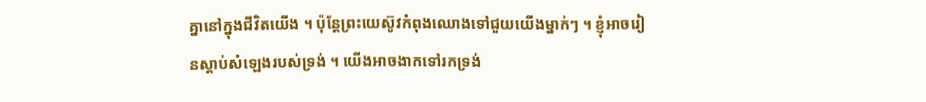គ្នានៅក្នុងជីវិតយើង ។ ប៉ុន្តែព្រះយេស៊ូវកំពុងឈោងទៅជួយយើងម្នាក់ៗ ។ ខ្ញុំអាចរៀនស្តាប់សំឡេងរបស់ទ្រង់ ។ យើងអាចងាកទៅរកទ្រង់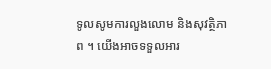ទូលសូមការលួងលោម និងសុវត្ថិភាព ។ យើងអាចទទួលអារ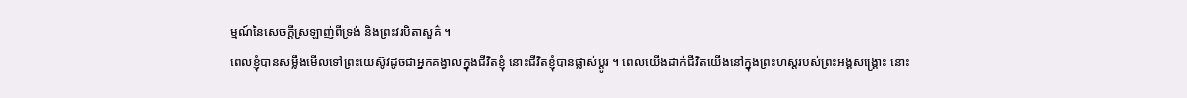ម្មណ៍នៃសេចក្តីស្រឡាញ់ពីទ្រង់ និងព្រះវរបិតាសួគ៌ ។
ពេលខ្ញុំបានសម្លឹងមើលទៅព្រះយេស៊ូវដូចជាអ្នកគង្វាលក្នុងជីវិតខ្ញុំ នោះជីវិតខ្ញុំបានផ្លាស់ប្តូរ ។ ពេលយើងដាក់ជីវិតយើងនៅក្នុងព្រះហស្តរបស់ព្រះអង្គសង្គ្រោះ នោះ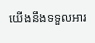យើងនឹងទទួលអារ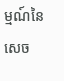ម្មណ៍នៃសេច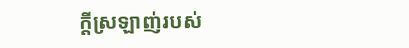ក្តីស្រឡាញ់របស់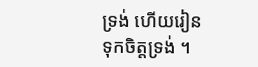ទ្រង់ ហើយរៀនទុកចិត្តទ្រង់ ។